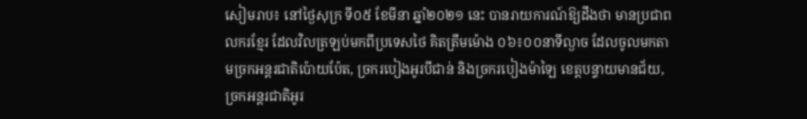សៀមរាប៖ នៅថ្ងៃសុក្រ ទី០៥ ខែមីនា ឆ្នាំ២០២១ នេះ បានរាយការណ៍ឱ្យដឹងថា មានប្រជាពលករខ្មែរ ដែលវិលត្រឡប់មកពីប្រទេសថៃ គិតត្រឹមម៉ោង ០៦៖០០នាទីល្ងាច ដែលចូលមកតាមច្រកអន្តរជាតិប៉ោយប៉ែត, ច្រករបៀងអូរបីជាន់ និងច្រករបៀងម៉ាឡៃ ខេត្តបន្ទាយមានជ័យ, ច្រកអន្តរជាតិអូរ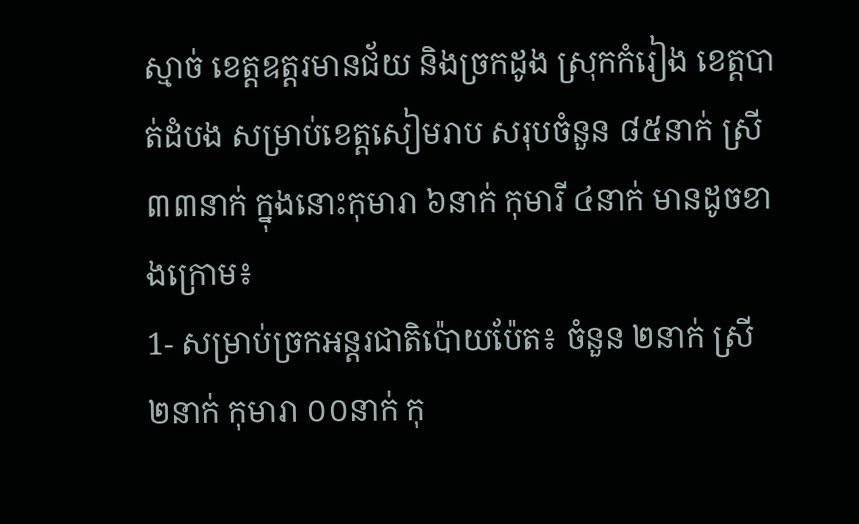ស្មាច់ ខេត្តឧត្តរមានជ័យ និងច្រកដូង ស្រុកកំរៀង ខេត្តបាត់ដំបង សម្រាប់ខេត្តសៀមរាប សរុបចំនួន ៨៥នាក់ ស្រី ៣៣នាក់ ក្នុងនោះកុមារា ៦នាក់ កុមារី ៤នាក់ មានដូចខាងក្រោម៖
1- សម្រាប់ច្រកអន្តរជាតិប៉ោយប៉ែត៖ ចំនួន ២នាក់ ស្រី ២នាក់ កុមារា ០០នាក់ កុ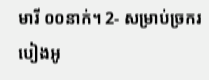មារី ០០នាក់។ 2- សម្រាប់ច្រករបៀងអូ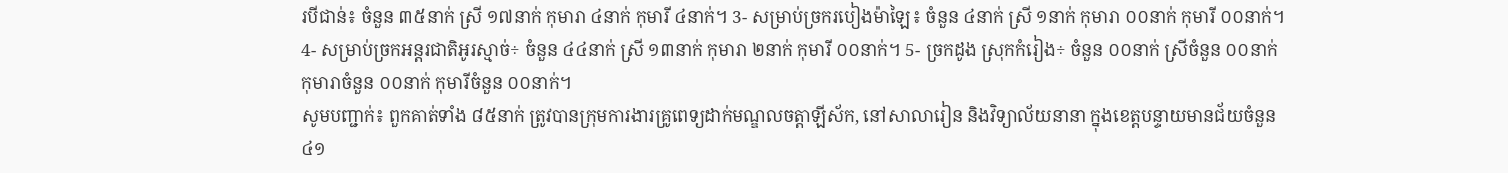របីជាន់៖ ចំនួន ៣៥នាក់ ស្រី ១៧នាក់ កុមារា ៤នាក់ កុមារី ៤នាក់។ 3- សម្រាប់ច្រករបៀងម៉ាឡៃ៖ ចំនួន ៤នាក់ ស្រី ១នាក់ កុមារា ០០នាក់ កុមារី ០០នាក់។ 4- សម្រាប់ច្រកអន្តរជាតិអូរស្មាច់÷ ចំនួន ៤៤នាក់ ស្រី ១៣នាក់ កុមារា ២នាក់ កុមារី ០០នាក់។ 5- ច្រកដូង ស្រុកកំរៀង÷ ចំនួន ០០នាក់ ស្រីចំនួន ០០នាក់ កុមារាចំនួន ០០នាក់ កុមារីចំនួន ០០នាក់។
សូមបញ្ជាក់៖ ពួកគាត់ទាំង ៨៥នាក់ ត្រូវបានក្រុមការងារគ្រូពេទ្យដាក់មណ្ឌលចត្តាឡីស័ក, នៅសាលារៀន និងវិទ្យាល័យនានា ក្នុងខេត្តបន្ទាយមានជ័យចំនួន ៤១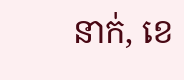នាក់, ខេ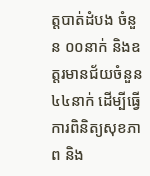ត្តបាត់ដំបង ចំនួន ០០នាក់ និងឧត្តរមានជ័យចំនួន ៤៤នាក់ ដើម្បីធ្វើការពិនិត្យសុខភាព និង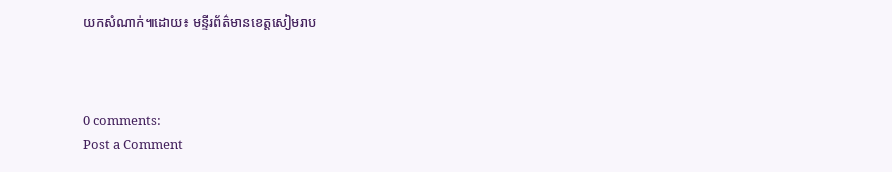យកសំណាក់៕ដោយ៖ មន្ទីរព័ត៌មានខេត្តសៀមរាប



0 comments:
Post a Comment